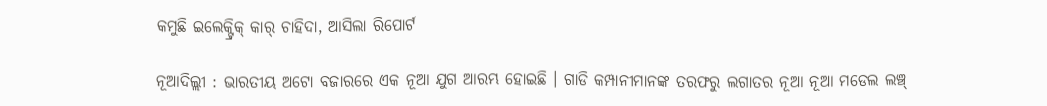କମୁଛି ଇଲେକ୍ଟ୍ରିକ୍ କାର୍ ଚାହିଦା, ଆସିଲା ରିପୋର୍ଟ

ନୂଆଦିଲ୍ଲୀ : ଭାରତୀୟ ଅଟୋ ବଜାରରେ ଏକ ନୂଆ ଯୁଗ ଆରମ୍ଭ ହୋଇଛି । ଗାଡି କମ୍ପାନୀମାନଙ୍କ ତରଫରୁ ଲଗାତର ନୂଆ ନୂଆ ମଡେଲ ଲଞ୍ଚ୍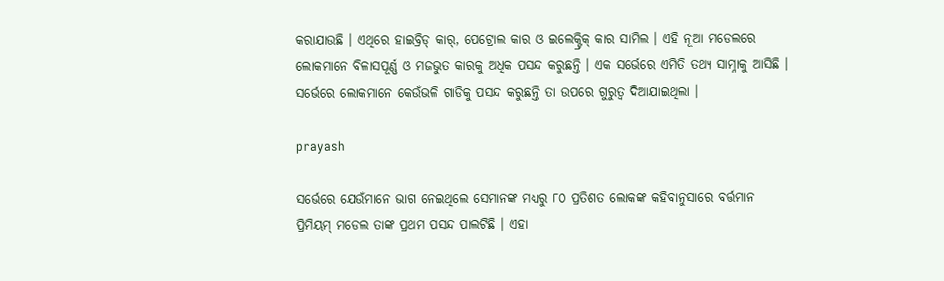କରାଯାଉଛି । ଏଥିରେ ହାଇବ୍ରିଡ୍ କାର୍, ପେଟ୍ରୋଲ କାର ଓ ଇଲେକ୍ଟ୍ରିକ୍ କାର ସାମିଲ । ଏହି ନୂଆ ମଡେଲରେ ଲୋକମାନେ ବିଳାସପୂର୍ଣ୍ଣ ଓ ମଜଭୁତ କାରକୁ ଅଧିକ ପସନ୍ଦ କରୁଛନ୍ତି । ଏକ ସର୍ଭେରେ ଏମିତି ତଥ୍ୟ ସାମ୍ନାକୁ ଆସିଛି । ସର୍ଭେରେ ଲୋକମାନେ କେଉଁଭଳି ଗାଡିକୁ ପସନ୍ଦ କରୁଛନ୍ତି ତା ଉପରେ ଗୁରୁତ୍ବ ଦିଆଯାଇଥିଲା ।

prayash

ସର୍ଭେରେ ଯେଉଁମାନେ ଭାଗ ନେଇଥିଲେ ସେମାନଙ୍କ ମଧ୍ୟରୁ ୮୦ ପ୍ରତିଶତ ଲୋକଙ୍କ କହିବାନୁସାରେ ବର୍ତ୍ତମାନ ପ୍ରିମିୟମ୍ ମଡେଲ ତାଙ୍କ ପ୍ରଥମ ପସନ୍ଦ ପାଲଟିଛି । ଏହା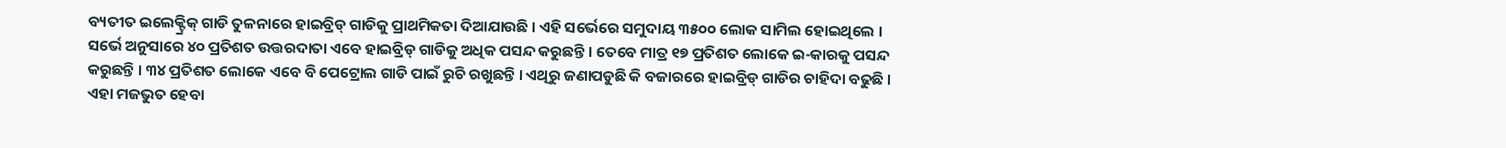ବ୍ୟତୀତ ଇଲେକ୍ଟ୍ରିକ୍ ଗାଡି ତୁଳନାରେ ହାଇବ୍ରିଡ୍ ଗାଡିକୁ ପ୍ରାଥମିକତା ଦିଆଯାଉଛି । ଏହି ସର୍ଭେରେ ସମୁଦାୟ ୩୫୦୦ ଲୋକ ସାମିଲ ହୋଇଥିଲେ । ସର୍ଭେ ଅନୁସାରେ ୪୦ ପ୍ରତିଶତ ଉତ୍ତରଦାତା ଏବେ ହାଇବ୍ରିଡ୍ ଗାଡିକୁ ଅଧିକ ପସନ୍ଦ କରୁଛନ୍ତି । ତେବେ ମାତ୍ର ୧୭ ପ୍ରତିଶତ ଲୋକେ ଇ-କାରକୁ ପସନ୍ଦ କରୁଛନ୍ତି । ୩୪ ପ୍ରତିଶତ ଲୋକେ ଏବେ ବି ପେଟ୍ରୋଲ ଗାଡି ପାଇଁ ରୁଚି ରଖୁଛନ୍ତି । ଏଥିରୁ ଜଣାପଡୁଛି କି ବଜାରରେ ହାଇବ୍ରିଡ୍ ଗାଡିର ଚାହିଦା ବଢୁଛି । ଏହା ମଜଭୁତ ହେବା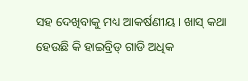ସହ ଦେଖିବାକୁ ମଧ୍ୟ ଆକର୍ଷଣୀୟ । ଖାସ୍ କଥା ହେଉଛି କି ହାଇବ୍ରିଡ୍ ଗାଡି ଅଧିକ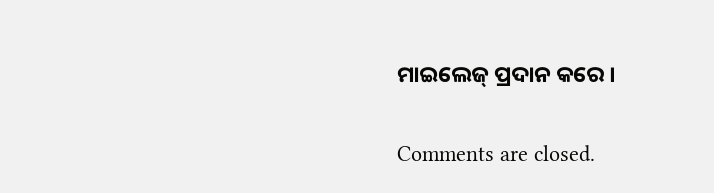ମାଇଲେଜ୍ ପ୍ରଦାନ କରେ ।

Comments are closed.